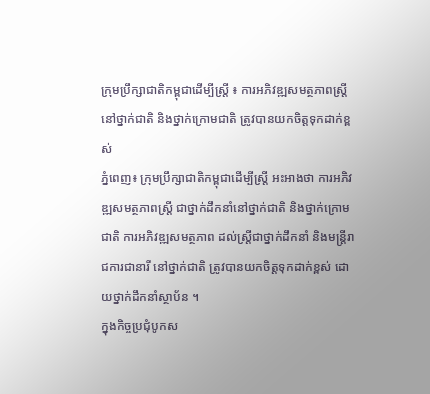ក្រុមប្រឹក្សាជាតិកម្ពុជាដើម្បីស្រ្តី ៖ ការអភិវឌ្ឍសមត្ថភាពស្ត្រី នៅថ្នាក់ជាតិ និងថ្នាក់ក្រោមជាតិ ត្រូវបានយកចិត្តទុកដាក់ខ្ពស់
ភ្នំពេញ៖ ក្រុមប្រឹក្សាជាតិកម្ពុជាដើម្បីស្រ្តី អះអាងថា ការអភិវឌ្ឍសមត្ថភាពស្ត្រី ជាថ្នាក់ដឹកនាំនៅថ្នាក់ជាតិ និងថ្នាក់ក្រោមជាតិ ការអភិវឌ្ឍសមត្ថភាព ដល់ស្ត្រីជាថ្នាក់ដឹកនាំ និងមន្ត្រីរាជការជានារី នៅថ្នាក់ជាតិ ត្រូវបានយកចិត្តទុកដាក់ខ្ពស់ ដោយថ្នាក់ដឹកនាំស្ថាប័ន ។
ក្នុងកិច្ចប្រជុំបូកស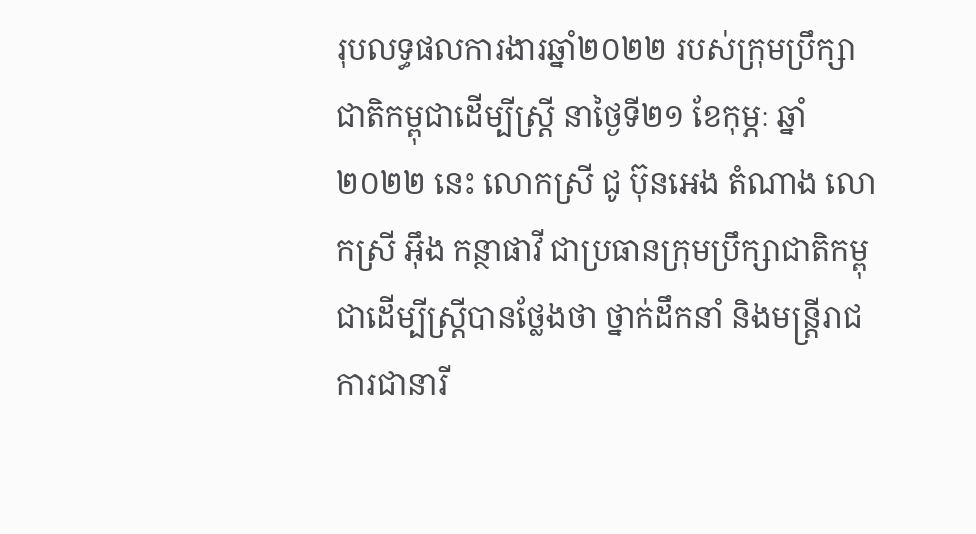រុបលទ្ធផលការងារឆ្នាំ២០២២ របស់ក្រុមប្រឹក្សាជាតិកម្ពុជាដើម្បីស្រ្តី នាថ្ងៃទី២១ ខែកុម្ភៈ ឆ្នាំ២០២២ នេះ លោកស្រី ជូ ប៊ុនអេង តំណាង លោកស្រី អ៊ឹង កន្ថាផាវី ជាប្រធានក្រុមប្រឹក្សាជាតិកម្ពុជាដើម្បីស្រ្តីបានថ្លែងថា ថ្នាក់ដឹកនាំ និងមន្ត្រីរាជការជានារី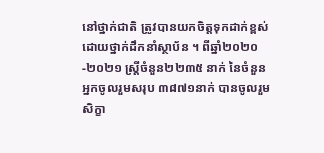នៅថ្នាក់ជាតិ ត្រូវបានយកចិត្តទុកដាក់ខ្ពស់ ដោយថ្នាក់ដឹកនាំស្ថាប័ន ។ ពីឆ្នាំ២០២០-២០២១ ស្ត្រីចំនួន២២៣៥ នាក់ នៃចំនួនអ្នកចូលរួមសរុប ៣៨៧១នាក់ បានចូលរួមសិក្ខា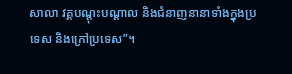សាលា វគ្គបណ្តុះបណ្តាល និងជំនាញនានាទាំងក្នុងប្រទេស និងក្រៅប្រទេស”។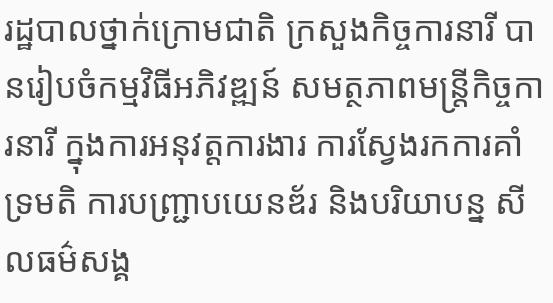រដ្ឋបាលថ្នាក់ក្រោមជាតិ ក្រសួងកិច្ចការនារី បានរៀបចំកម្មវិធីអភិវឌ្ឍន៍ សមត្ថភាពមន្ត្រីកិច្ចការនារី ក្នុងការអនុវត្តការងារ ការស្វែងរកការគាំទ្រមតិ ការបញ្ជ្រាបយេនឌ័រ និងបរិយាបន្ន សីលធម៌សង្គ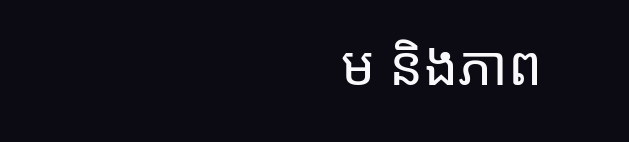ម និងភាព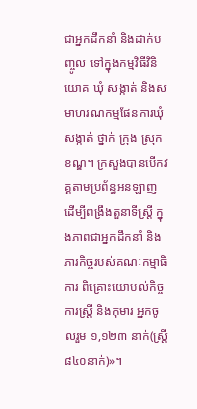ជាអ្នកដឹកនាំ និងដាក់បញ្ចូល ទៅក្នុងកម្មវិធីវិនិយោគ ឃុំ សង្កាត់ និងសមាហរណកម្មផែនការឃុំ សង្កាត់ ថ្នាក់ ក្រុង ស្រុក ខណ្ឌ។ ក្រសួងបានបើកវគ្គតាមប្រព័ន្ធអនឡាញ ដើម្បីពង្រឹងតួនាទីស្ត្រី ក្នុងភាពជាអ្នកដឹកនាំ និងភារកិច្ចរបស់គណៈកម្មាធិការ ពិគ្រោះយោបល់កិច្ចការស្រ្តី និងកុមារ អ្នកចូលរួម ១,១២៣ នាក់(ស្រ្តី៨៤០នាក់)»។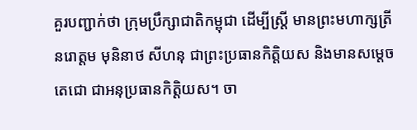គួរបញ្ជាក់ថា ក្រុមប្រឹក្សាជាតិកម្ពុជា ដើម្បីស្ត្រី មានព្រះមហាក្សត្រី នរោត្តម មុនិនាថ សីហនុ ជាព្រះប្រធានកិត្តិយស និងមានសម្តេចតេជោ ជាអនុប្រធានកិត្តិយស។ ចា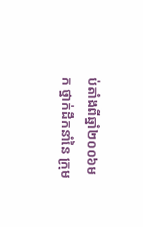ប់តាំងពីឆ្នាំ២០០៦មក ថ្នាក់ដឹកនាំនៃ ក្រុម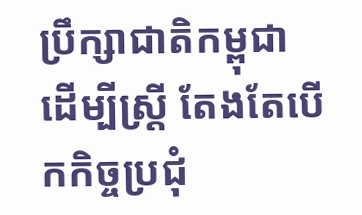ប្រឹក្សាជាតិកម្ពុជា ដើម្បីស្រ្តី តែងតែបើកកិច្ចប្រជុំ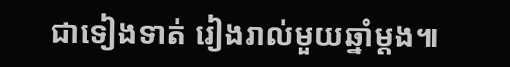ជាទៀងទាត់ រៀងរាល់មួយឆ្នាំម្តង៕